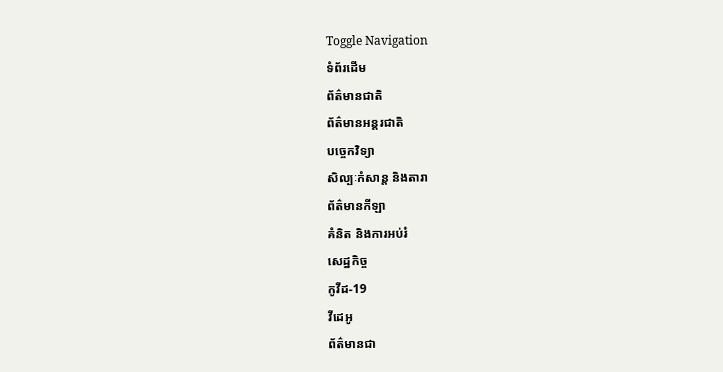Toggle Navigation
ទំព័រដើម
ព័ត៌មានជាតិ
ព័ត៌មានអន្តរជាតិ
បច្ចេកវិទ្យា
សិល្បៈកំសាន្ត និងតារា
ព័ត៌មានកីឡា
គំនិត និងការអប់រំ
សេដ្ឋកិច្ច
កូវីដ-19
វីដេអូ
ព័ត៌មានជា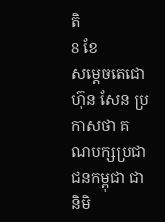តិ
8 ខែ
សម្ដេចតេជោ ហ៊ុន សែន ប្រកាសថា គណបក្សប្រជាជនកម្ពុជា ជានិមិ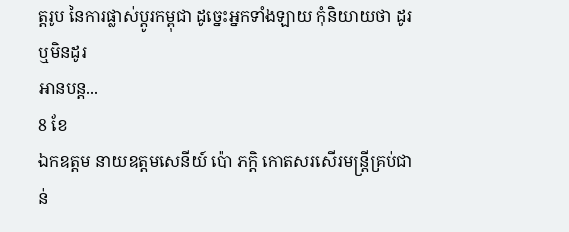ត្តរូប នៃការផ្លាស់ប្ដូរកម្ពុជា ដូច្នេះអ្នកទាំងឡាយ កុំនិយាយថា ដូរ ឬមិនដូរ
អានបន្ត...
8 ខែ
ឯកឧត្តម នាយឧត្តមសេនីយ៍ ប៉ោ ភក្តិ កោតសរសើរមន្ត្រីគ្រប់ជាន់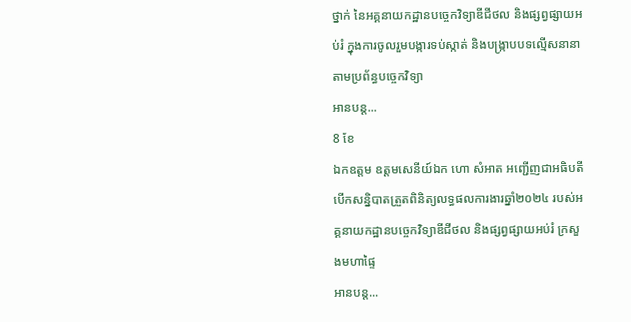ថ្នាក់ នៃអគ្គនាយកដ្ឋានបច្ចេកវិទ្យាឌីជីថល និងផ្សព្វផ្សាយអប់រំ ក្នុងការចូលរួមបង្ការទប់ស្កាត់ និងបង្ក្រាបបទល្មើសនានា តាមប្រព័ន្ធបច្ចេកវិទ្យា
អានបន្ត...
8 ខែ
ឯកឧត្តម ឧត្តមសេនីយ៍ឯក ហោ សំអាត អញ្ជើញជាអធិបតីបើកសន្និបាតត្រួតពិនិត្យលទ្ធផលការងារឆ្នាំ២០២៤ របស់អគ្គនាយកដ្ឋានបច្ចេកវិទ្យាឌីជីថល និងផ្សព្វផ្សាយអប់រំ ក្រសួងមហាផ្ទៃ
អានបន្ត...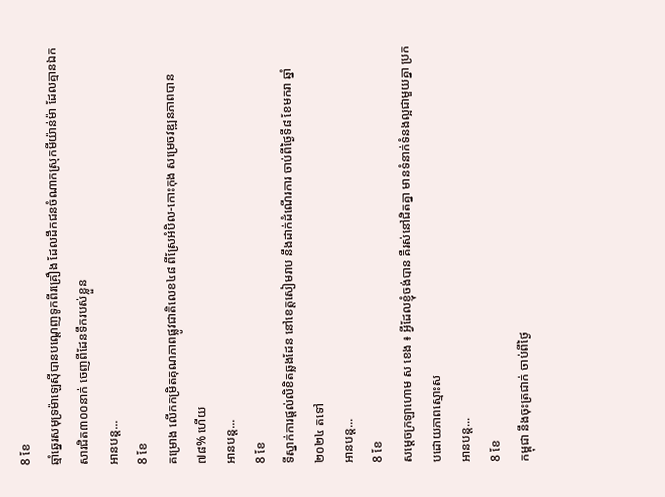8 ខែ
ឆ្មាំឆ្នេរសមុទ្រម៉ាឡេស៊ីបានបណ្តេញទូកពីរគ្រឿង ដែលដឹកជនចំណាកស្រុកមីយ៉ាន់ម៉ា ដែលគ្មានឯកសារជិត៣០០នាក់ ចេញពីដែនទឹករបស់ខ្លួន
អានបន្ត...
8 ខែ
គម្រោង លើកកម្រិតគុណភាពផ្លូវជាតិលេខ៤៨ ពីស្រែអំបិល-កោះកុង សម្រេចវឌ្ឍនភាពបាន ៧៨% ហើយ
អានបន្ត...
8 ខែ
ទីស្នាក់ការផ្តល់លិខិតឆ្លងដែន នៅខេត្តសៀមរាប នឹងដាក់ដំណើរការ ចាប់ពីថ្ងៃទី៨ ខែមករា ឆ្នាំ២០២៤ តទៅ
អានបន្ត...
8 ខែ
សម្ដេចក្រឡាហោម ស ខេង ៖ អ្វីដែលខ្ញុំចង់បាន គឺរស់នៅជិតគ្នា មានទំនាក់ទំនងល្អជាមួយគ្នា ប្រកបដោយភាពស្មោះស
អានបន្ត...
8 ខែ
កម្ពុជា នឹងចុះត្រជាក់ ចាប់ពីថ្ងៃ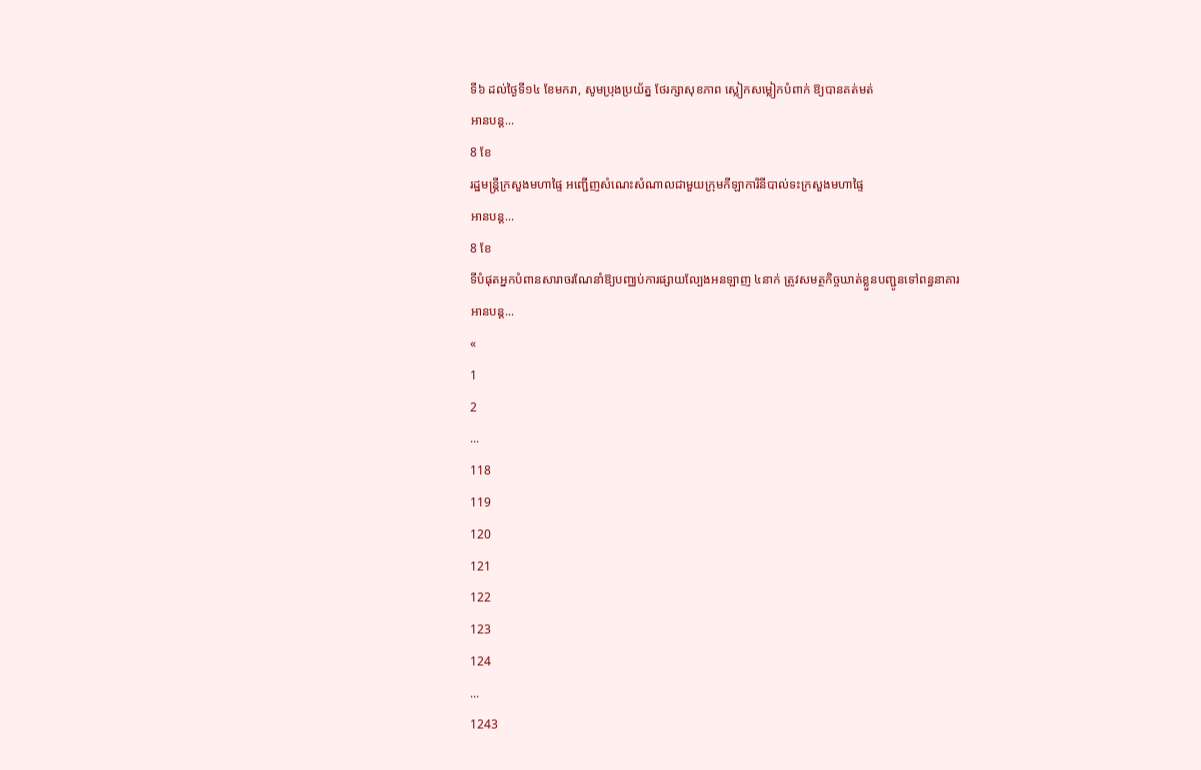ទី៦ ដល់ថ្ងៃទី១៤ ខែមករា, សូមប្រុងប្រយ័ត្ន ថែរក្សាសុខភាព ស្លៀកសម្លៀកបំពាក់ ឱ្យបានគត់មត់
អានបន្ត...
8 ខែ
រដ្ឋមន្ត្រីក្រសួងមហាផ្ទៃ អញ្ជើញសំណេះសំណាលជាមួយក្រុមកីឡាការិនីបាល់ទះក្រសួងមហាផ្ទៃ
អានបន្ត...
8 ខែ
ទីបំផុតអ្នកបំពានសារាចរណែនាំឱ្យបញ្ឈប់ការផ្សាយល្បែងអនឡាញ ៤នាក់ ត្រូវសមត្ថកិច្ចឃាត់ខ្លួនបញ្ជូនទៅពន្ធនាគារ
អានបន្ត...
«
1
2
...
118
119
120
121
122
123
124
...
1243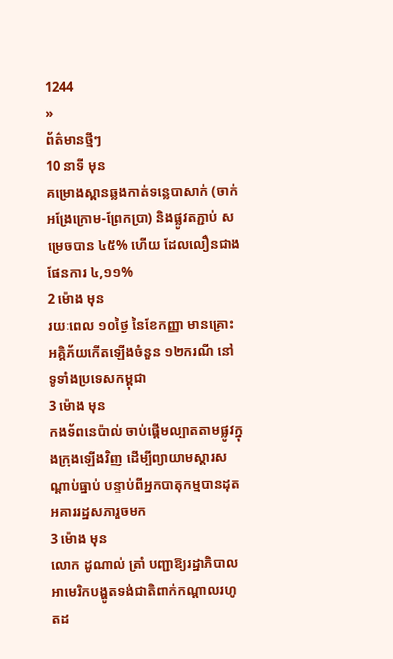1244
»
ព័ត៌មានថ្មីៗ
10 នាទី មុន
គម្រោងស្ពានឆ្លងកាត់ទន្លេបាសាក់ (ចាក់អង្រែក្រោម-ព្រែកប្រា) និងផ្លូវតភ្ជាប់ សម្រេចបាន ៤៥% ហើយ ដែលលឿនជាងផែនការ ៤,១១%
2 ម៉ោង មុន
រយៈពេល ១០ថ្ងៃ នៃខែកញ្ញា មានគ្រោះអគ្គិភ័យកើតឡើងចំនួន ១២ករណី នៅទូទាំងប្រទេសកម្ពុជា
3 ម៉ោង មុន
កងទ័ពនេប៉ាល់ ចាប់ផ្តើមល្បាតតាមផ្លូវក្នុងក្រុងឡើងវិញ ដើម្បីព្យាយាមស្ដារសណ្តាប់ធ្នាប់ បន្ទាប់ពីអ្នកបាតុកម្មបានដុតអគាររដ្ឋសភារួចមក
3 ម៉ោង មុន
លោក ដូណាល់ ត្រាំ បញ្ជាឱ្យរដ្ឋាភិបាលអាមេរិកបង្ហូតទង់ជាតិពាក់កណ្ដាលរហូតដ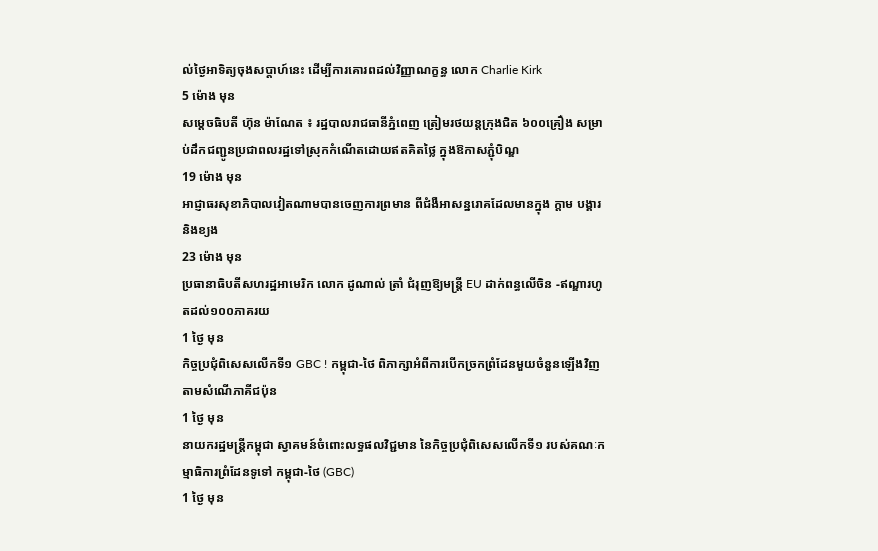ល់ថ្ងៃអាទិត្យចុងសប្ដាហ៍នេះ ដើម្បីការគោរពដល់វិញ្ញាណក្ខន្ធ លោក Charlie Kirk
5 ម៉ោង មុន
សម្ដេចធិបតី ហ៊ុន ម៉ាណែត ៖ រដ្ឋបាលរាជធានីភ្នំពេញ ត្រៀមរថយន្តក្រុងជិត ៦០០គ្រឿង សម្រាប់ដឹកជញ្ជូនប្រជាពលរដ្ឋទៅស្រុកកំណើតដោយឥតគិតថ្លៃ ក្នុងឱកាសភ្ជុំបិណ្ឌ
19 ម៉ោង មុន
អាជ្ញាធរសុខាភិបាលវៀតណាមបានចេញការព្រមាន ពីជំងឺអាសន្នរោគដែលមានក្នុង ក្ដាម បង្គារ និងខ្យង
23 ម៉ោង មុន
ប្រធានាធិបតីសហរដ្ឋអាមេរិក លោក ដូណាល់ ត្រាំ ជំរុញឱ្យមន្ត្រី EU ដាក់ពន្ធលើចិន -ឥណ្ឌារហូតដល់១០០ភាគរយ
1 ថ្ងៃ មុន
កិច្ចប្រជុំពិសេសលើកទី១ GBC ! កម្ពុជា-ថៃ ពិភាក្សាអំពីការបើកច្រកព្រំដែនមួយចំនួនឡើងវិញ តាមសំណើភាគីជប៉ុន
1 ថ្ងៃ មុន
នាយករដ្ឋមន្ដ្រីកម្ពុជា ស្វាគមន៍ចំពោះលទ្ធផលវិជ្ជមាន នៃកិច្ចប្រជុំពិសេសលើកទី១ របស់គណៈកម្មាធិការព្រំដែនទូទៅ កម្ពុជា-ថៃ (GBC)
1 ថ្ងៃ មុន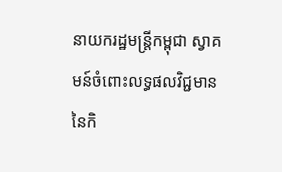នាយករដ្ឋមន្ដ្រីកម្ពុជា ស្វាគមន៍ចំពោះលទ្ធផលវិជ្ជមាន នៃកិ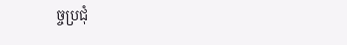ច្ចប្រជុំ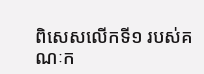ពិសេសលើកទី១ របស់គណៈក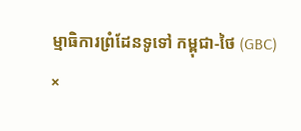ម្មាធិការព្រំដែនទូទៅ កម្ពុជា-ថៃ (GBC)
×